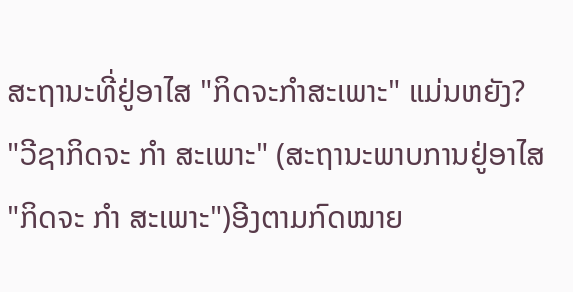ສະຖານະທີ່ຢູ່ອາໄສ "ກິດຈະກໍາສະເພາະ" ແມ່ນຫຍັງ?
"ວີຊາກິດຈະ ກຳ ສະເພາະ" (ສະຖານະພາບການຢູ່ອາໄສ "ກິດຈະ ກຳ ສະເພາະ")ອີງຕາມກົດໝາຍ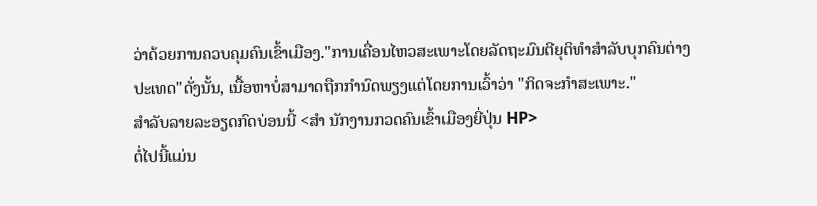ວ່າດ້ວຍການຄວບຄຸມຄົນເຂົ້າເມືອງ."ການເຄື່ອນໄຫວສະເພາະໂດຍລັດຖະມົນຕີຍຸຕິທໍາສໍາລັບບຸກຄົນຕ່າງປະເທດ"ດັ່ງນັ້ນ, ເນື້ອຫາບໍ່ສາມາດຖືກກໍານົດພຽງແຕ່ໂດຍການເວົ້າວ່າ "ກິດຈະກໍາສະເພາະ."
ສໍາລັບລາຍລະອຽດກົດບ່ອນນີ້ <ສຳ ນັກງານກວດຄົນເຂົ້າເມືອງຍີ່ປຸ່ນ HP>
ຕໍ່ໄປນີ້ແມ່ນ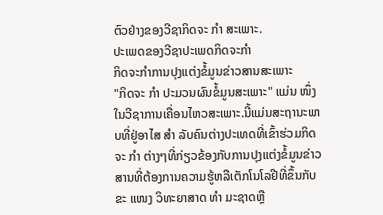ຕົວຢ່າງຂອງວີຊາກິດຈະ ກຳ ສະເພາະ.
ປະເພດຂອງວີຊາປະເພດກິດຈະກໍາ
ກິດຈະກໍາການປຸງແຕ່ງຂໍ້ມູນຂ່າວສານສະເພາະ
"ກິດຈະ ກຳ ປະມວນຜົນຂໍ້ມູນສະເພາະ" ແມ່ນ ໜຶ່ງ ໃນວີຊາການເຄື່ອນໄຫວສະເພາະ.ນີ້ແມ່ນສະຖານະພາບທີ່ຢູ່ອາໄສ ສຳ ລັບຄົນຕ່າງປະເທດທີ່ເຂົ້າຮ່ວມກິດຈະ ກຳ ຕ່າງໆທີ່ກ່ຽວຂ້ອງກັບການປຸງແຕ່ງຂໍ້ມູນຂ່າວສານທີ່ຕ້ອງການຄວາມຮູ້ຫລືເຕັກໂນໂລຢີທີ່ຂຶ້ນກັບຂະ ແໜງ ວິທະຍາສາດ ທຳ ມະຊາດຫຼື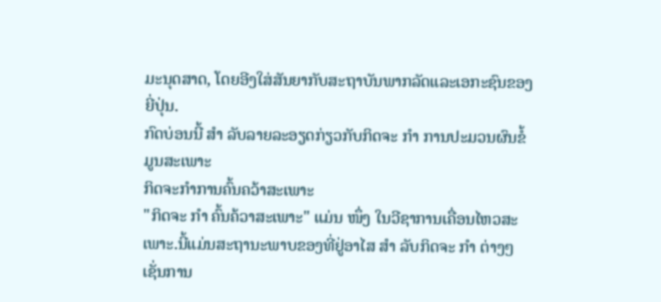ມະນຸດສາດ, ໂດຍອີງໃສ່ສັນຍາກັບສະຖາບັນພາກລັດແລະເອກະຊົນຂອງຍີ່ປຸ່ນ.
ກົດບ່ອນນີ້ ສຳ ລັບລາຍລະອຽດກ່ຽວກັບກິດຈະ ກຳ ການປະມວນຜົນຂໍ້ມູນສະເພາະ
ກິດຈະກໍາການຄົ້ນຄວ້າສະເພາະ
"ກິດຈະ ກຳ ຄົ້ນຄ້ວາສະເພາະ" ແມ່ນ ໜຶ່ງ ໃນວີຊາການເຄື່ອນໄຫວສະເພາະ.ນີ້ແມ່ນສະຖານະພາບຂອງທີ່ຢູ່ອາໄສ ສຳ ລັບກິດຈະ ກຳ ຕ່າງໆເຊັ່ນການ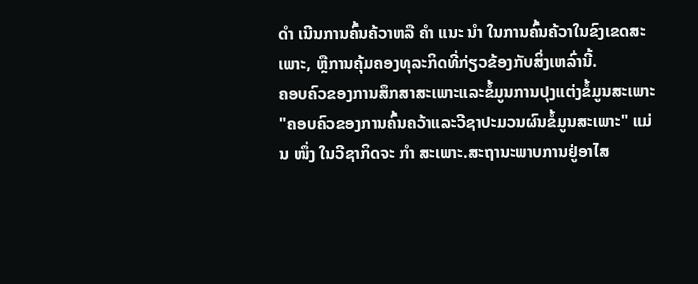ດຳ ເນີນການຄົ້ນຄ້ວາຫລື ຄຳ ແນະ ນຳ ໃນການຄົ້ນຄ້ວາໃນຂົງເຂດສະເພາະ, ຫຼືການຄຸ້ມຄອງທຸລະກິດທີ່ກ່ຽວຂ້ອງກັບສິ່ງເຫລົ່ານີ້.
ຄອບຄົວຂອງການສຶກສາສະເພາະແລະຂໍ້ມູນການປຸງແຕ່ງຂໍ້ມູນສະເພາະ
"ຄອບຄົວຂອງການຄົ້ນຄວ້າແລະວີຊາປະມວນຜົນຂໍ້ມູນສະເພາະ" ແມ່ນ ໜຶ່ງ ໃນວີຊາກິດຈະ ກຳ ສະເພາະ.ສະຖານະພາບການຢູ່ອາໄສ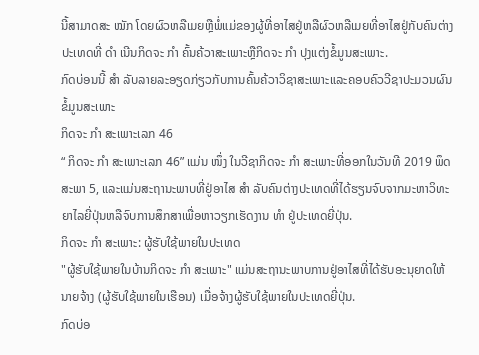ນີ້ສາມາດສະ ໝັກ ໂດຍຜົວຫລືເມຍຫຼືພໍ່ແມ່ຂອງຜູ້ທີ່ອາໄສຢູ່ຫລືຜົວຫລືເມຍທີ່ອາໄສຢູ່ກັບຄົນຕ່າງປະເທດທີ່ ດຳ ເນີນກິດຈະ ກຳ ຄົ້ນຄ້ວາສະເພາະຫຼືກິດຈະ ກຳ ປຸງແຕ່ງຂໍ້ມູນສະເພາະ.
ກົດບ່ອນນີ້ ສຳ ລັບລາຍລະອຽດກ່ຽວກັບການຄົ້ນຄ້ວາວິຊາສະເພາະແລະຄອບຄົວວີຊາປະມວນຜົນຂໍ້ມູນສະເພາະ
ກິດຈະ ກຳ ສະເພາະເລກ 46
“ ກິດຈະ ກຳ ສະເພາະເລກ 46” ແມ່ນ ໜຶ່ງ ໃນວີຊາກິດຈະ ກຳ ສະເພາະທີ່ອອກໃນວັນທີ 2019 ພຶດສະພາ 5, ແລະແມ່ນສະຖານະພາບທີ່ຢູ່ອາໄສ ສຳ ລັບຄົນຕ່າງປະເທດທີ່ໄດ້ຮຽນຈົບຈາກມະຫາວິທະຍາໄລຍີ່ປຸ່ນຫລືຈົບການສຶກສາເພື່ອຫາວຽກເຮັດງານ ທຳ ຢູ່ປະເທດຍີ່ປຸ່ນ.
ກິດຈະ ກຳ ສະເພາະ: ຜູ້ຮັບໃຊ້ພາຍໃນປະເທດ
"ຜູ້ຮັບໃຊ້ພາຍໃນບ້ານກິດຈະ ກຳ ສະເພາະ" ແມ່ນສະຖານະພາບການຢູ່ອາໄສທີ່ໄດ້ຮັບອະນຸຍາດໃຫ້ນາຍຈ້າງ (ຜູ້ຮັບໃຊ້ພາຍໃນເຮືອນ) ເມື່ອຈ້າງຜູ້ຮັບໃຊ້ພາຍໃນປະເທດຍີ່ປຸ່ນ.
ກົດບ່ອ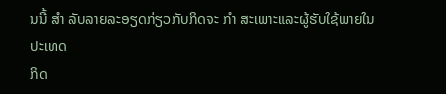ນນີ້ ສຳ ລັບລາຍລະອຽດກ່ຽວກັບກິດຈະ ກຳ ສະເພາະແລະຜູ້ຮັບໃຊ້ພາຍໃນປະເທດ
ກິດ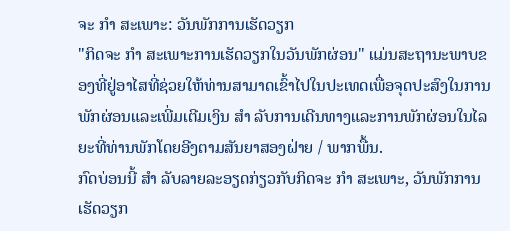ຈະ ກຳ ສະເພາະ: ວັນພັກການເຮັດວຽກ
"ກິດຈະ ກຳ ສະເພາະການເຮັດວຽກໃນວັນພັກຜ່ອນ" ແມ່ນສະຖານະພາບຂອງທີ່ຢູ່ອາໄສທີ່ຊ່ວຍໃຫ້ທ່ານສາມາດເຂົ້າໄປໃນປະເທດເພື່ອຈຸດປະສົງໃນການພັກຜ່ອນແລະເພີ່ມເຕີມເງິນ ສຳ ລັບການເດີນທາງແລະການພັກຜ່ອນໃນໄລຍະທີ່ທ່ານພັກໂດຍອີງຕາມສັນຍາສອງຝ່າຍ / ພາກພື້ນ.
ກົດບ່ອນນີ້ ສຳ ລັບລາຍລະອຽດກ່ຽວກັບກິດຈະ ກຳ ສະເພາະ, ວັນພັກການເຮັດວຽກ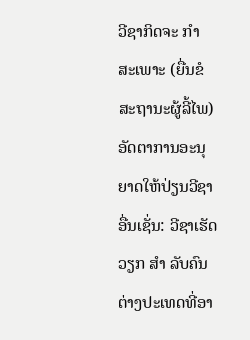ວີຊາກິດຈະ ກຳ ສະເພາະ (ຍື່ນຂໍສະຖານະຜູ້ລີ້ໄພ)
ອັດຕາການອະນຸຍາດໃຫ້ປ່ຽນວີຊາອື່ນເຊັ່ນ: ວີຊາເຮັດວຽກ ສຳ ລັບຄົນຕ່າງປະເທດທີ່ອາ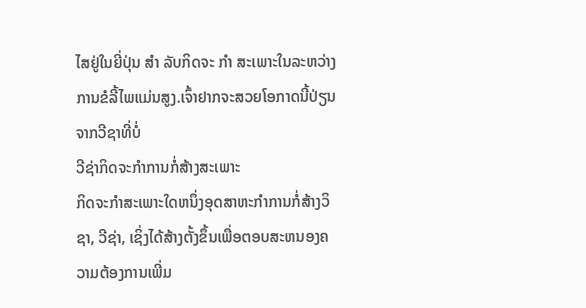ໄສຢູ່ໃນຍີ່ປຸ່ນ ສຳ ລັບກິດຈະ ກຳ ສະເພາະໃນລະຫວ່າງການຂໍລີ້ໄພແມ່ນສູງ.ເຈົ້າຢາກຈະສວຍໂອກາດນີ້ປ່ຽນຈາກວີຊາທີ່ບໍ່
ວີຊ່າກິດຈະກໍາການກໍ່ສ້າງສະເພາະ
ກິດຈະກໍາສະເພາະໃດຫນຶ່ງອຸດສາຫະກໍາການກໍ່ສ້າງວິຊາ, ວີຊ່າ, ເຊິ່ງໄດ້ສ້າງຕັ້ງຂຶ້ນເພື່ອຕອບສະຫນອງຄວາມຕ້ອງການເພີ່ມ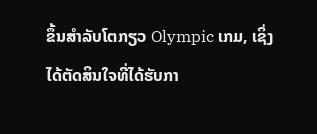ຂຶ້ນສໍາລັບໂຕກຽວ Olympic ເກມ, ເຊິ່ງໄດ້ຕັດສິນໃຈທີ່ໄດ້ຮັບກາ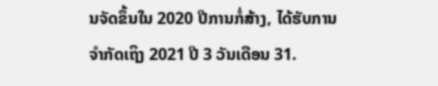ນຈັດຂຶ້ນໃນ 2020 ປີການກໍ່ສ້າງ, ໄດ້ຮັບການຈໍາກັດເຖິງ 2021 ປີ 3 ວັນເດືອນ 31.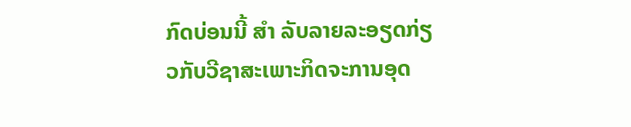ກົດບ່ອນນີ້ ສຳ ລັບລາຍລະອຽດກ່ຽວກັບວີຊາສະເພາະກິດຈະການອຸດ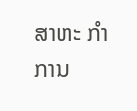ສາຫະ ກຳ ການ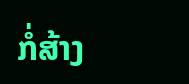ກໍ່ສ້າງ